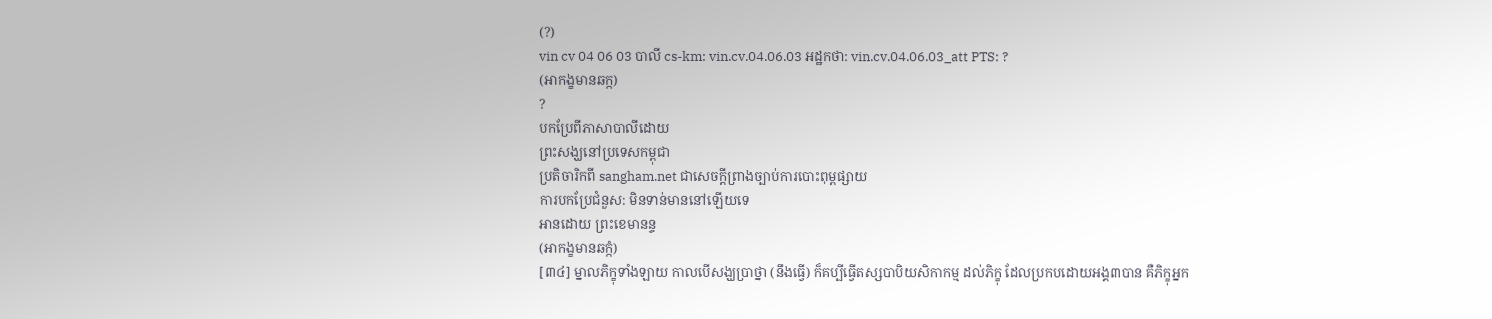(?)
vin cv 04 06 03 បាលី cs-km: vin.cv.04.06.03 អដ្ឋកថា: vin.cv.04.06.03_att PTS: ?
(អាកង្ខមានឆក្ក)
?
បកប្រែពីភាសាបាលីដោយ
ព្រះសង្ឃនៅប្រទេសកម្ពុជា
ប្រតិចារិកពី sangham.net ជាសេចក្តីព្រាងច្បាប់ការបោះពុម្ពផ្សាយ
ការបកប្រែជំនួស: មិនទាន់មាននៅឡើយទេ
អានដោយ ព្រះខេមានន្ទ
(អាកង្ខមានឆក្កំ)
[៣៤] ម្នាលភិក្ខុទាំងឡាយ កាលបើសង្ឃប្រាថ្នា (នឹងធ្វើ) ក៏គប្បីធ្វើតស្សបាបិយសិកាកម្ម ដល់ភិក្ខុ ដែលប្រកបដោយអង្គ៣បាន គឺភិក្ខុអ្នក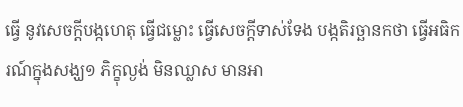ធ្វើ នូវសេចក្តីបង្កហេតុ ធ្វើជម្លោះ ធ្វើសេចក្តីទាស់ទែង បង្កតិរច្ឆានកថា ធ្វើអធិករណ៍ក្នុងសង្ឃ១ ភិក្ខុល្ងង់ មិនឈ្លាស មានអា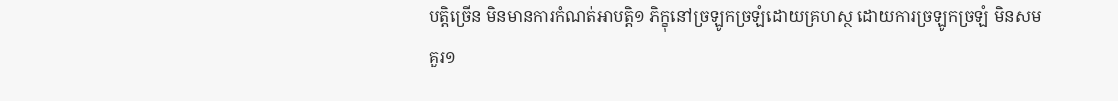បត្តិច្រើន មិនមានការកំណត់អាបត្តិ១ ភិក្ខុនៅច្រឡូកច្រឡំដោយគ្រហស្ថ ដោយការច្រឡូកច្រឡំ មិនសមគួរ១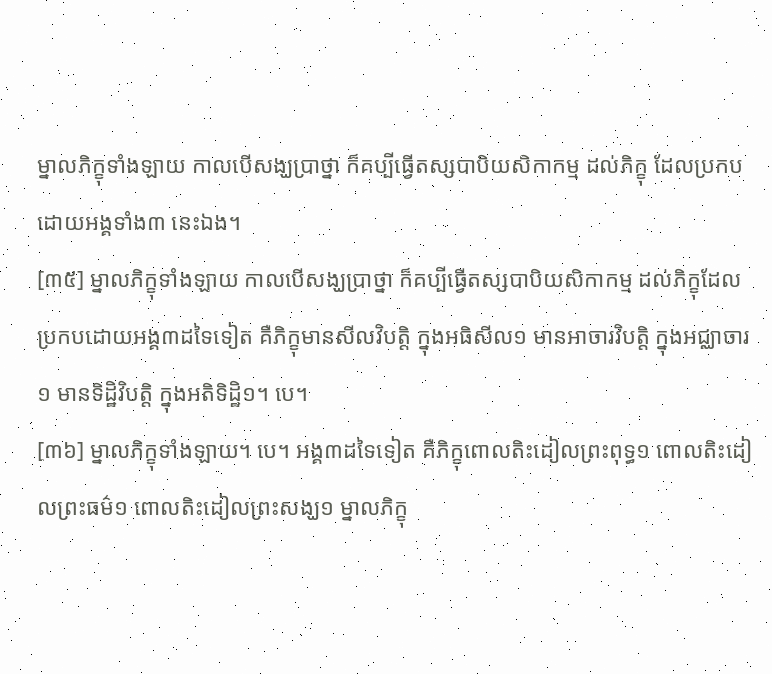ម្នាលភិក្ខុទាំងឡាយ កាលបើសង្ឃប្រាថ្នា ក៏គប្បីធ្វើតស្សបាបិយសិកាកម្ម ដល់ភិក្ខុ ដែលប្រកបដោយអង្គទាំង៣ នេះឯង។
[៣៥] ម្នាលភិក្ខុទាំងឡាយ កាលបើសង្ឃប្រាថ្នា ក៏គប្បីធ្វើតស្សបាបិយសិកាកម្ម ដល់ភិក្ខុដែលប្រកបដោយអង្គ៣ដទៃទៀត គឺភិក្ខុមានសីលវិបត្តិ ក្នុងអធិសីល១ មានអាចារវិបត្តិ ក្នុងអជ្ឈាចារ១ មានទិដ្ឋិវិបត្តិ ក្នុងអតិទិដ្ឋិ១។ បេ។
[៣៦] ម្នាលភិក្ខុទាំងឡាយ។ បេ។ អង្គ៣ដទៃទៀត គឺភិក្ខុពោលតិះដៀលព្រះពុទ្ធ១ ពោលតិះដៀលព្រះធម៌១ ពោលតិះដៀលព្រះសង្ឃ១ ម្នាលភិក្ខុ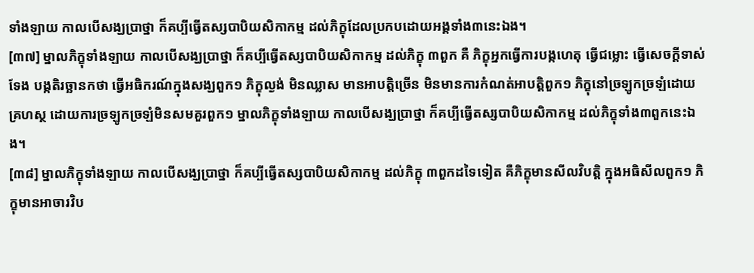ទាំងឡាយ កាលបើសង្ឃប្រាថ្នា ក៏គប្បីធ្វើតស្សបាបិយសិកាកម្ម ដល់ភិក្ខុដែលប្រកបដោយអង្គទាំង៣នេះឯង។
[៣៧] ម្នាលភិក្ខុទាំងឡាយ កាលបើសង្ឃប្រាថ្នា ក៏គប្បីធ្វើតស្សបាបិយសិកាកម្ម ដល់ភិក្ខុ ៣ពួក គឺ ភិក្ខុអ្នកធ្វើការបង្កហេតុ ធ្វើជម្លោះ ធ្វើសេចក្តីទាស់ទែង បង្កតិរច្ឆានកថា ធ្វើអធិករណ៍ក្នុងសង្ឃពួក១ ភិក្ខុល្ងង់ មិនឈ្លាស មានអាបត្តិច្រើន មិនមានការកំណត់អាបត្តិពួក១ ភិក្ខុនៅច្រឡូកច្រឡំដោយគ្រហស្ថ ដោយការច្រឡូកច្រឡំមិនសមគួរពួក១ ម្នាលភិក្ខុទាំងឡាយ កាលបើសង្ឃប្រាថ្នា ក៏គប្បីធ្វើតស្សបាបិយសិកាកម្ម ដល់ភិក្ខុទាំង៣ពួកនេះឯង។
[៣៨] ម្នាលភិក្ខុទាំងឡាយ កាលបើសង្ឃប្រាថ្នា ក៏គប្បីធ្វើតស្សបាបិយសិកាកម្ម ដល់ភិក្ខុ ៣ពួកដទៃទៀត គឺភិក្ខុមានសីលវិបត្តិ ក្នុងអធិសីលពួក១ ភិក្ខុមានអាចារវិប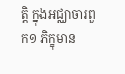ត្តិ ក្នុងអជ្ឈាចារពួក១ ភិក្ខុមាន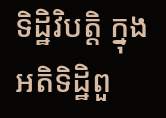ទិដ្ឋិវិបត្តិ ក្នុងអតិទិដ្ឋិពួ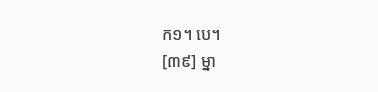ក១។ បេ។
[៣៩] ម្នា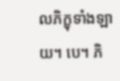លភិក្ខុទាំងឡាយ។ បេ។ ភិ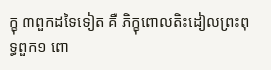ក្ខុ ៣ពួកដទៃទៀត គឺ ភិក្ខុពោលតិះដៀលព្រះពុទ្ធពួក១ ពោ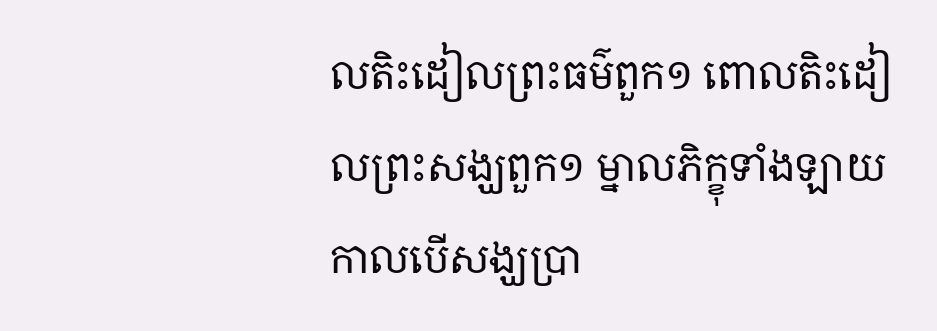លតិះដៀលព្រះធម៌ពួក១ ពោលតិះដៀលព្រះសង្ឃពួក១ ម្នាលភិក្ខុទាំងឡាយ កាលបើសង្ឃប្រា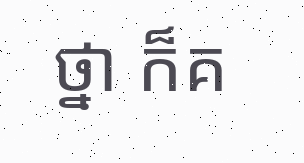ថ្នា ក៏គ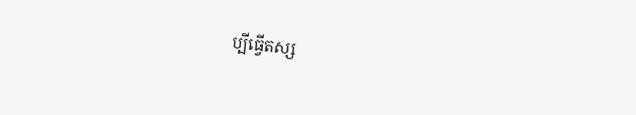ប្បីធ្វើតស្ស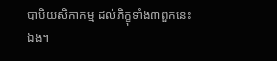បាបិយសិកាកម្ម ដល់ភិក្ខុទាំង៣ពួកនេះឯង។